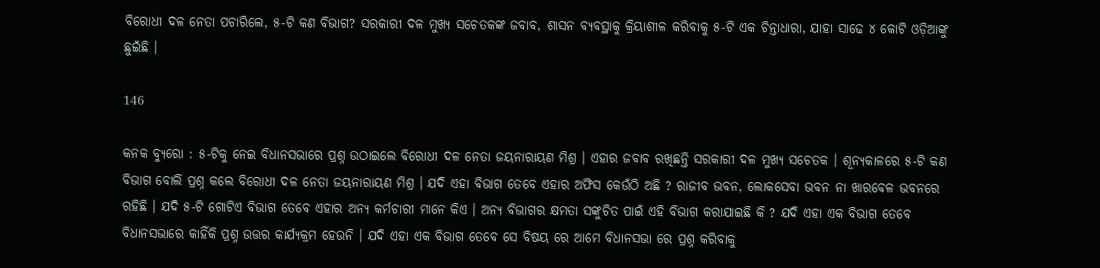ବିରୋଧୀ ଦଳ ନେତା ପଚାରିଲେ, ୫-ଟି କଣ ବିଭାଗ? ସରକାରୀ ଦଳ ମୁଖ୍ୟ ସଚେତକଙ୍କ ଜବାବ, ଶାସନ ବ୍ୟବସ୍ଥାକୁ କ୍ରିୟାଶୀଳ କରିବାକୁ ୫-ଟି ଏକ ଚିନ୍ତାଧାରା, ଯାହା ସାଢେ ୪ କୋଟି ଓଡ଼ିଆଙ୍କୁ ଛୁଇଁଛି ।

146

କନକ ବ୍ୟୁରୋ : ୫-ଟିକୁ ନେଇ ବିଧାନସଭାରେ ପ୍ରଶ୍ନ ଉଠାଇଲେ ବିରୋଧୀ ଦଳ ନେତା ଜୟନାରାୟଣ ମିଶ୍ର । ଏହାର ଜବାବ ରଖିଛନ୍ତି ସରକାରୀ ଦଳ ମୁଖ୍ୟ ସଚେତକ । ଶୂନ୍ୟକାଳରେ ୫-ଟି କଣ ବିଭାଗ ବୋଲି ପ୍ରଶ୍ନ କଲେ ବିରୋଧୀ ଦଳ ନେତା ଜୟନାରାୟଣ ମିଶ୍ର । ଯଦି ଏହା ବିଭାଗ ତେବେ ଏହାର ଅଫିସ କେଉଁଠି ଅଛି ? ରାଜୀବ ଭବନ, ଲୋକସେବା ଭବନ ନା ଖାରବେଳ ଭବନରେ ରହିଛି । ଯଦି ୫-ଟି ଗୋଟିଏ ବିଭାଗ ତେବେ ଏହାର ଅନ୍ୟ କର୍ମଚାରୀ ମାନେ କିଏ । ଅନ୍ୟ ବିଭାଗର କ୍ଷମତା ସଙ୍କୁଚିତ ପାଇଁ ଏହି ବିଭାଗ କରାଯାଇଛି କି ? ଯଦି ଏହା ଏକ ବିଭାଗ ତେବେ ବିଧାନସଭାରେ କାହିଁକି ପ୍ରଶ୍ନ ଉତ୍ତର କାର୍ଯ୍ୟକ୍ରମ ହେଉନି । ଯଦି ଏହା ଏକ ବିଭାଗ ତେବେ ସେ ବିଷୟ ରେ ଆମେ ବିଧାନସଭା ରେ ପ୍ରଶ୍ନ କରିବାକୁ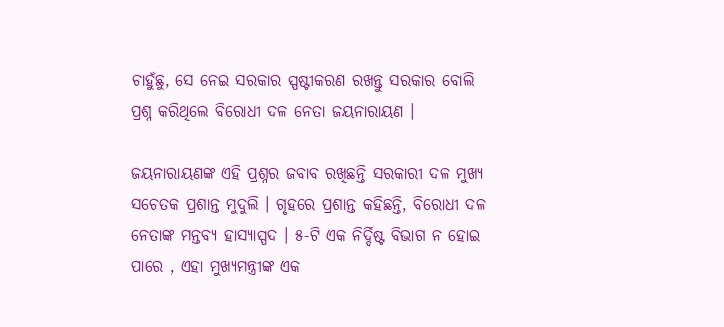ଚାହୁଁଛୁ, ସେ ନେଇ ସରକାର ସ୍ପଷ୍ଟୀକରଣ ରଖନ୍ତୁ ସରକାର ବୋଲି ପ୍ରଶ୍ନ କରିଥିଲେ ବିରୋଧୀ ଦଳ ନେତା ଜୟନାରାୟଣ ।

ଜୟନାରାୟଣଙ୍କ ଏହି ପ୍ରଶ୍ନର ଜବାବ ରଖିଛନ୍ତି ସରକାରୀ ଦଳ ମୁଖ୍ୟ ସଚେତକ ପ୍ରଶାନ୍ତ ମୁଦୁଲି । ଗୃହରେ ପ୍ରଶାନ୍ତ କହିଛନ୍ତି, ବିରୋଧୀ ଦଳ ନେତାଙ୍କ ମନ୍ତବ୍ୟ ହାସ୍ୟାସ୍ପଦ । ୫-ଟି ଏକ ନିର୍ଦ୍ଦିଷ୍ଟ ବିଭାଗ ନ ହୋଇ ପାରେ , ଏହା ମୁଖ୍ୟମନ୍ତ୍ରୀଙ୍କ ଏକ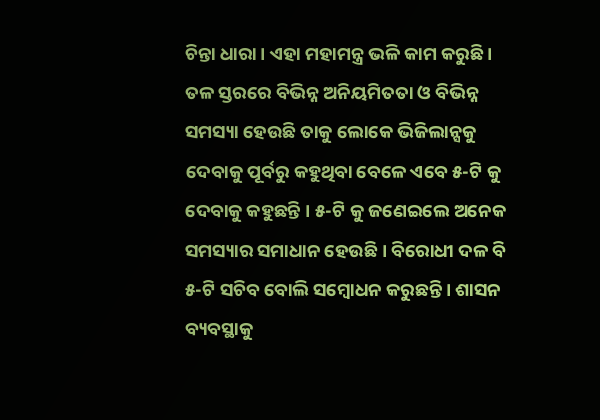ଚିନ୍ତା ଧାରା । ଏହା ମହାମନ୍ତ୍ର ଭଳି କାମ କରୁଛି । ତଳ ସ୍ତରରେ ବିଭିନ୍ନ ଅନିୟମିତତା ଓ ବିଭିନ୍ନ ସମସ୍ୟା ହେଉଛି ତାକୁ ଲୋକେ ଭିଜିଲାନ୍ସକୁ ଦେବାକୁ ପୂର୍ବରୁ କହୁଥିବା ବେଳେ ଏବେ ୫-ଟି କୁ ଦେବାକୁ କହୁଛନ୍ତି । ୫-ଟି କୁ ଜଣେଇଲେ ଅନେକ ସମସ୍ୟାର ସମାଧାନ ହେଉଛି । ବିରୋଧୀ ଦଳ ବି ୫-ଟି ସଚିବ ବୋଲି ସମ୍ବୋଧନ କରୁଛନ୍ତି । ଶାସନ ବ୍ୟବସ୍ଥାକୁ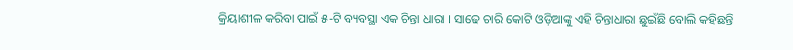କ୍ରିୟାଶୀଳ କରିବା ପାଇଁ ୫-ଟି ବ୍ୟବସ୍ଥା ଏକ ଚିନ୍ତା ଧାରା । ସାଢେ ଚାରି କୋଟି ଓଡ଼ିଆଙ୍କୁ ଏହି ଚିନ୍ତାଧାରା ଛୁଇଁଛି ବୋଲି କହିଛନ୍ତି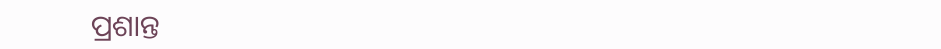ପ୍ରଶାନ୍ତ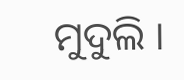ମୁଦୁଲି ।